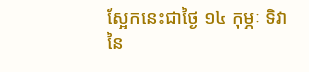ស្អែកនេះជាថ្ងៃ ១៤ កុម្ភៈ ទិវានៃ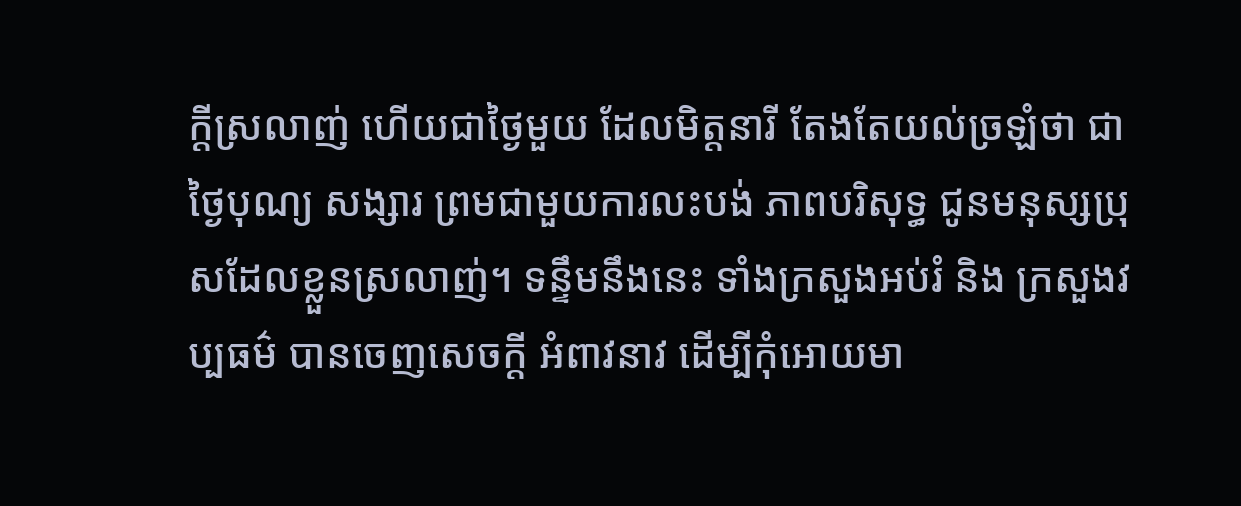ក្តីស្រលាញ់ ហើយជាថ្ងៃមួយ ដែលមិត្តនារី តែងតែយល់ច្រឡំថា ជាថ្ងៃបុណ្យ សង្សារ ព្រមជាមួយការលះបង់ ភាពបរិសុទ្ធ ជូនមនុស្សប្រុសដែលខ្លួនស្រលាញ់។ ទន្ទឹមនឹងនេះ ទាំងក្រសួងអប់រំ និង ក្រសួងវប្បធម៌ បានចេញសេចក្តី អំពាវនាវ ដើម្បីកុំអោយមា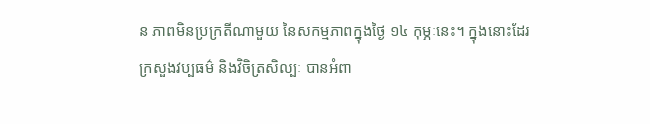ន ភាពមិនប្រក្រតីណាមួយ នៃសកម្មភាពក្នុងថ្ងៃ ១៤ កុម្ភៈនេះ។ ក្នុងនោះដែរ ក្រសួងវប្បធម៌ និងវិចិត្រសិល្បៈ បានអំពា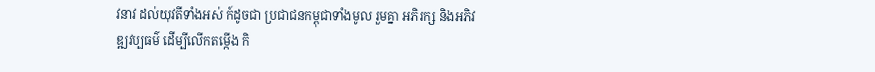វនាវ ដល់យុវតីទាំងអស់ ក៍ដូចជា ប្រជាជនកម្ពុជាទាំងមូល រួមគ្នា អភិរក្ស និងអភិវឌ្ឍវប្បធម៌ ដើម្បីលើកតម្កើង កិ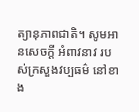ត្យានុភាពជាតិ។ សូមអានសេចក្តី អំពាវនាវ របស់ក្រសួងវប្បធម៌ នៅខាង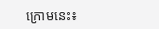ក្រោមនេះ៖